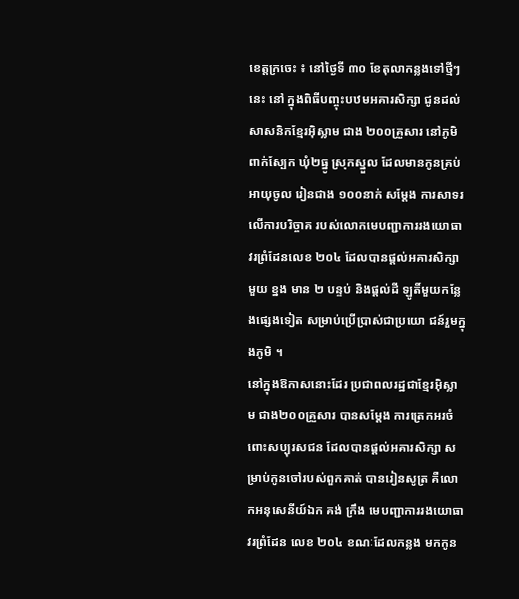ខេត្តក្រចេះ ៖ នៅថ្ងៃទី ៣០ ខែតុលាកន្លងទៅថ្មីៗនេះ នៅ ក្នុងពិធីបញ្ចុះបឋមអគារសិក្សា ជូនដល់សាសនិកខ្មែរអ៊ិស្លាម ជាង ២០០គ្រួសារ នៅភូមិ ពាក់ស្បែក ឃុំ២ធ្នូ ស្រុកស្នួល ដែលមានកូនគ្រប់អាយុចូល រៀនជាង ១០០នាក់ សម្តែង ការសាទរលើការបរិច្ចាគ របស់លោកមេបញ្ជាការរងយោធាវរព្រំដែនលេខ ២០៤ ដែលបានផ្តល់អគារសិក្សាមួយ ខ្នង មាន ២ បន្ទប់ និងផ្តល់ដី ឡូតិ៍មួយកន្លែងផ្សេងទៀត សម្រាប់ប្រើប្រាស់ជាប្រយោ ជន៍រួមក្នុងភូមិ ។
នៅក្នុងឱកាសនោះដែរ ប្រជាពលរដ្ឋជាខ្មែរអ៊ិស្លាម ជាង២០០គ្រួសារ បានសម្តែង ការត្រេកអរចំពោះសប្បុរសជន ដែលបានផ្តល់អគារសិក្សា សម្រាប់កូនចៅរបស់ពួកគាត់ បានរៀនសូត្រ គឺលោកអនុសេនីយ៍ឯក គង់ ក្រឹង មេបញ្ជាការរងយោធាវរព្រំដែន លេខ ២០៤ ខណៈដែលកន្លង មកកូន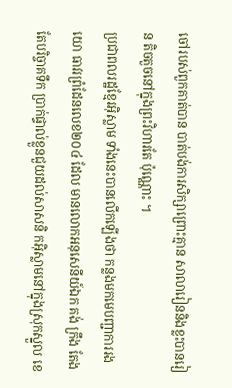ចៅរបស់ពួកគាត់បាន បាត់បង់ការសិក្សាព្រោះគ្មាន សាលារៀននិងខ្លះបានរៀន តិចតួចនៅក្នុងព្រះវិហារតែ ប៉ុណ្ណោះ ។
ប្រជាពលរដ្ឋខ្មែរអ៊ិស្លាម ទាំងនេះបានលើកឡើងថា កន្លងមកមេបញ្ជាការរងយោ ធាវរព្រំដែនលេខ២០៤ ដែល មានលោកអនុសេនីយ៍ឯក គង់ ក្រឹង តែងតែបរិច្ចាគទឹក ប្រាក់ផ្ទាល់ខ្លួនជួយដល់សាសនិ កអ៊ិស្លាមនៅក្នុងស្រុកស្នួល ខេ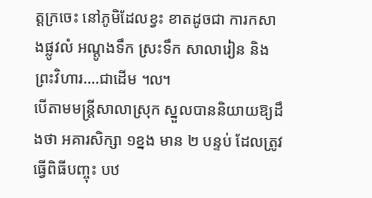ត្តក្រចេះ នៅភូមិដែលខ្វះ ខាតដូចជា ការកសាងផ្លូវលំ អណ្តូងទឹក ស្រះទឹក សាលារៀន និងព្រះវិហារ….ជាដើម ៘
បើតាមមន្ត្រីសាលាស្រុក ស្នួលបាននិយាយឱ្យដឹងថា អគារសិក្សា ១ខ្នង មាន ២ បន្ទប់ ដែលត្រូវធ្វើពិធីបញ្ចុះ បឋ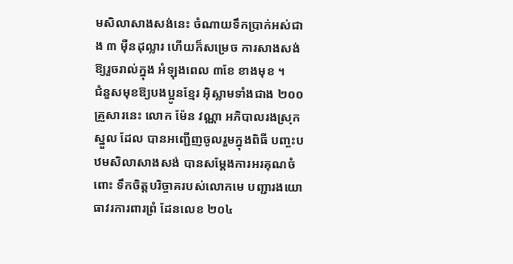មសិលាសាងសង់នេះ ចំណាយទឹកប្រាក់អស់ជាង ៣ ម៉ឺនដុល្លារ ហើយក៏សម្រេច ការសាងសង់ឱ្យរួចរាល់ក្នុង អំឡុងពេល ៣ខែ ខាងមុខ ។
ជំនួសមុខឱ្យបងប្អូនខ្មែរ អ៊ិស្លាមទាំងជាង ២០០គ្រួសារនេះ លោក ម៉ែន វណ្ណា អភិបាលរងស្រុកស្នួល ដែល បានអញ្ជើញចូលរួមក្នុងពិធី បញ្ចះបឋមសិលាសាងសង់ បានសម្តែងការអរគុណចំពោះ ទឹកចិត្តបរិច្ចាគរបស់លោកមេ បញ្ជារងយោធាវរការពារព្រំ ដែនលេខ ២០៤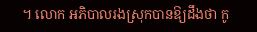។ លោក អភិបាលរងស្រុកបានឱ្យដឹងថា កូ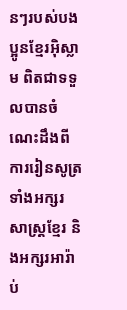នៗរបស់បងប្អូនខ្មែរអ៊ិស្លាម ពិតជាទទួលបានចំណេះដឹងពី ការរៀនសូត្រទាំងអក្សរសាស្ត្រខ្មែរ និងអក្សរអារ៉ាប់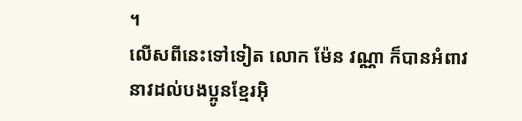។
លើសពីនេះទៅទៀត លោក ម៉ែន វណ្ណា ក៏បានអំពាវនាវដល់បងប្អូនខ្មែរអ៊ិ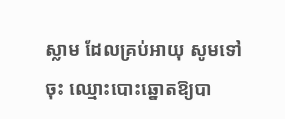ស្លាម ដែលគ្រប់អាយុ សូមទៅចុះ ឈ្មោះបោះឆ្នោតឱ្យបា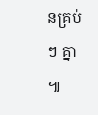នគ្រប់ៗ គ្នា ៕